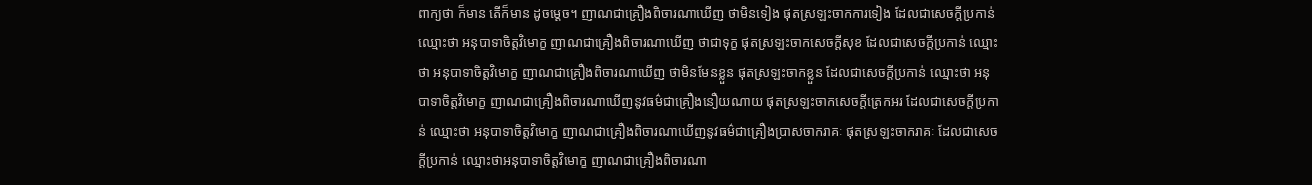ពាក្យថា ក៏មាន តើក៏មាន ដូចម្ដេច។ ញាណជាគ្រឿងពិចារណាឃើញ ថាមិនទៀង ផុតស្រឡះចាកការទៀង ដែលជាសេចក្ដីប្រកាន់ ឈ្មោះថា អនុបាទាចិត្តវិមោក្ខ ញាណជាគ្រឿងពិចារណាឃើញ ថាជាទុក្ខ ផុតស្រឡះចាកសេចក្ដីសុខ ដែលជាសេចក្ដីប្រកាន់ ឈ្មោះថា អនុបាទាចិត្តវិមោក្ខ ញាណជាគ្រឿងពិចារណាឃើញ ថាមិនមែនខ្លួន ផុតស្រឡះចាកខ្លួន ដែលជាសេចក្ដីប្រកាន់ ឈ្មោះថា អនុបាទាចិត្តវិមោក្ខ ញាណជាគ្រឿងពិចារណាឃើញនូវធម៌ជាគ្រឿងនឿយណាយ ផុតស្រឡះចាកសេចក្ដីត្រេកអរ ដែលជាសេចក្ដីប្រកាន់ ឈ្មោះថា អនុបាទាចិត្តវិមោក្ខ ញាណជាគ្រឿងពិចារណាឃើញនូវធម៌ជាគ្រឿងប្រាសចាករាគៈ ផុតស្រឡះចាករាគៈ ដែលជាសេចក្ដីប្រកាន់ ឈ្មោះថាអនុបាទាចិត្តវិមោក្ខ ញាណជាគ្រឿងពិចារណា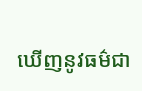ឃើញនូវធម៌ជា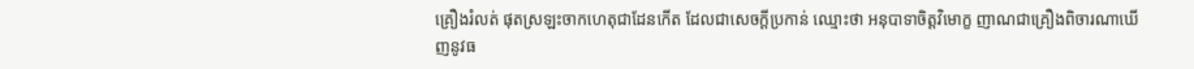គ្រឿងរំលត់ ផុតស្រឡះចាកហេតុជាដែនកើត ដែលជាសេចក្ដីប្រកាន់ ឈ្មោះថា អនុបាទាចិត្តវិមោក្ខ ញាណជាគ្រឿងពិចារណាឃើញនូវធ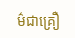ម៌ជាគ្រឿ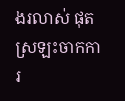ងរលាស់ ផុតស្រឡះចាកការ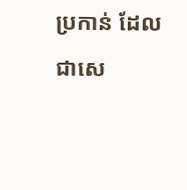ប្រកាន់ ដែលជាសេ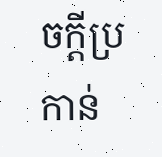ចក្ដីប្រកាន់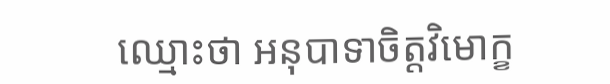ឈ្មោះថា អនុបាទាចិត្តវិមោក្ខ